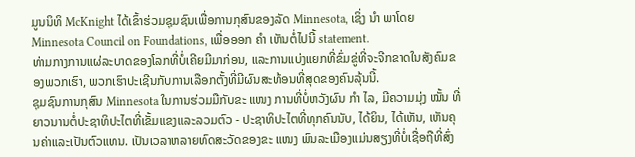ມູນນິທິ McKnight ໄດ້ເຂົ້າຮ່ວມຊຸມຊົນເພື່ອການກຸສົນຂອງລັດ Minnesota, ເຊິ່ງ ນຳ ພາໂດຍ Minnesota Council on Foundations, ເພື່ອອອກ ຄຳ ເຫັນຕໍ່ໄປນີ້ statement.
ທ່າມກາງການແຜ່ລະບາດຂອງໂລກທີ່ບໍ່ເຄີຍມີມາກ່ອນ, ແລະການແບ່ງແຍກທີ່ຂົ່ມຂູ່ທີ່ຈະຈີກຂາດໃນສັງຄົມຂອງພວກເຮົາ, ພວກເຮົາປະເຊີນກັບການເລືອກຕັ້ງທີ່ມີຜົນສະທ້ອນທີ່ສຸດຂອງຄົນລຸ້ນນີ້.
ຊຸມຊົນການກຸສົນ Minnesota ໃນການຮ່ວມມືກັບຂະ ແໜງ ການທີ່ບໍ່ຫວັງຜົນ ກຳ ໄລ, ມີຄວາມມຸ່ງ ໝັ້ນ ທີ່ຍາວນານຕໍ່ປະຊາທິປະໄຕທີ່ເຂັ້ມແຂງແລະລວມຕົວ - ປະຊາທິປະໄຕທີ່ທຸກຄົນນັບ, ໄດ້ຍິນ, ໄດ້ເຫັນ, ເຫັນຄຸນຄ່າແລະເປັນຕົວແທນ. ເປັນເວລາຫລາຍທົດສະວັດຂອງຂະ ແໜງ ພົນລະເມືອງແມ່ນສຽງທີ່ບໍ່ເຊື່ອຖືທີ່ສົ່ງ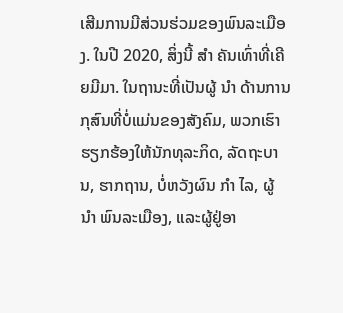ເສີມການມີສ່ວນຮ່ວມຂອງພົນລະເມືອງ. ໃນປີ 2020, ສິ່ງນີ້ ສຳ ຄັນເທົ່າທີ່ເຄີຍມີມາ. ໃນຖານະທີ່ເປັນຜູ້ ນຳ ດ້ານການກຸສົນທີ່ບໍ່ແມ່ນຂອງສັງຄົມ, ພວກເຮົາຮຽກຮ້ອງໃຫ້ນັກທຸລະກິດ, ລັດຖະບານ, ຮາກຖານ, ບໍ່ຫວັງຜົນ ກຳ ໄລ, ຜູ້ ນຳ ພົນລະເມືອງ, ແລະຜູ້ຢູ່ອາ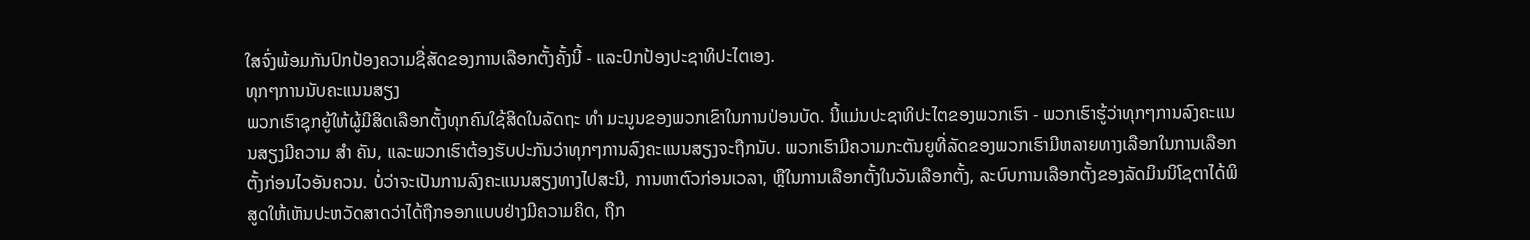ໃສຈົ່ງພ້ອມກັນປົກປ້ອງຄວາມຊື່ສັດຂອງການເລືອກຕັ້ງຄັ້ງນີ້ - ແລະປົກປ້ອງປະຊາທິປະໄຕເອງ.
ທຸກໆການນັບຄະແນນສຽງ
ພວກເຮົາຊຸກຍູ້ໃຫ້ຜູ້ມີສິດເລືອກຕັ້ງທຸກຄົນໃຊ້ສິດໃນລັດຖະ ທຳ ມະນູນຂອງພວກເຂົາໃນການປ່ອນບັດ. ນີ້ແມ່ນປະຊາທິປະໄຕຂອງພວກເຮົາ - ພວກເຮົາຮູ້ວ່າທຸກໆການລົງຄະແນນສຽງມີຄວາມ ສຳ ຄັນ, ແລະພວກເຮົາຕ້ອງຮັບປະກັນວ່າທຸກໆການລົງຄະແນນສຽງຈະຖືກນັບ. ພວກເຮົາມີຄວາມກະຕັນຍູທີ່ລັດຂອງພວກເຮົາມີຫລາຍທາງເລືອກໃນການເລືອກຕັ້ງກ່ອນໄວອັນຄວນ. ບໍ່ວ່າຈະເປັນການລົງຄະແນນສຽງທາງໄປສະນີ, ການຫາຕົວກ່ອນເວລາ, ຫຼືໃນການເລືອກຕັ້ງໃນວັນເລືອກຕັ້ງ, ລະບົບການເລືອກຕັ້ງຂອງລັດມິນນິໂຊຕາໄດ້ພິສູດໃຫ້ເຫັນປະຫວັດສາດວ່າໄດ້ຖືກອອກແບບຢ່າງມີຄວາມຄິດ, ຖືກ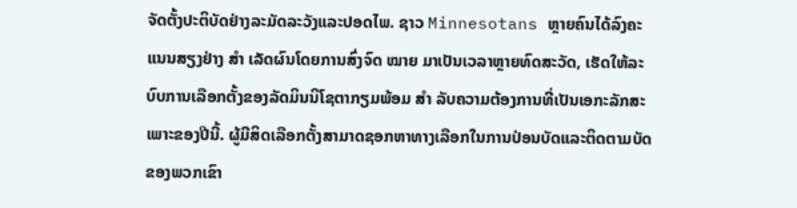ຈັດຕັ້ງປະຕິບັດຢ່າງລະມັດລະວັງແລະປອດໄພ. ຊາວ Minnesotans ຫຼາຍຄົນໄດ້ລົງຄະແນນສຽງຢ່າງ ສຳ ເລັດຜົນໂດຍການສົ່ງຈົດ ໝາຍ ມາເປັນເວລາຫຼາຍທົດສະວັດ, ເຮັດໃຫ້ລະບົບການເລືອກຕັ້ງຂອງລັດມິນນິໂຊຕາກຽມພ້ອມ ສຳ ລັບຄວາມຕ້ອງການທີ່ເປັນເອກະລັກສະເພາະຂອງປີນີ້. ຜູ້ມີສິດເລືອກຕັ້ງສາມາດຊອກຫາທາງເລືອກໃນການປ່ອນບັດແລະຕິດຕາມບັດຂອງພວກເຂົາ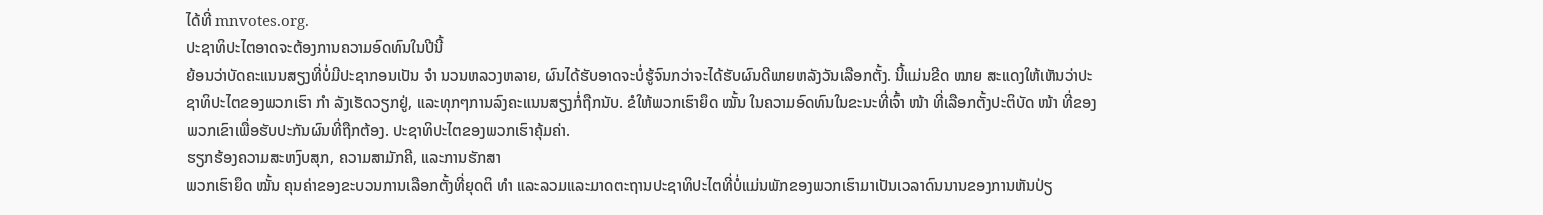ໄດ້ທີ່ mnvotes.org.
ປະຊາທິປະໄຕອາດຈະຕ້ອງການຄວາມອົດທົນໃນປີນີ້
ຍ້ອນວ່າບັດຄະແນນສຽງທີ່ບໍ່ມີປະຊາກອນເປັນ ຈຳ ນວນຫລວງຫລາຍ, ຜົນໄດ້ຮັບອາດຈະບໍ່ຮູ້ຈົນກວ່າຈະໄດ້ຮັບຜົນດີພາຍຫລັງວັນເລືອກຕັ້ງ. ນີ້ແມ່ນຂີດ ໝາຍ ສະແດງໃຫ້ເຫັນວ່າປະຊາທິປະໄຕຂອງພວກເຮົາ ກຳ ລັງເຮັດວຽກຢູ່, ແລະທຸກໆການລົງຄະແນນສຽງກໍ່ຖືກນັບ. ຂໍໃຫ້ພວກເຮົາຍຶດ ໝັ້ນ ໃນຄວາມອົດທົນໃນຂະນະທີ່ເຈົ້າ ໜ້າ ທີ່ເລືອກຕັ້ງປະຕິບັດ ໜ້າ ທີ່ຂອງພວກເຂົາເພື່ອຮັບປະກັນຜົນທີ່ຖືກຕ້ອງ. ປະຊາທິປະໄຕຂອງພວກເຮົາຄຸ້ມຄ່າ.
ຮຽກຮ້ອງຄວາມສະຫງົບສຸກ, ຄວາມສາມັກຄີ, ແລະການຮັກສາ
ພວກເຮົາຍຶດ ໝັ້ນ ຄຸນຄ່າຂອງຂະບວນການເລືອກຕັ້ງທີ່ຍຸດຕິ ທຳ ແລະລວມແລະມາດຕະຖານປະຊາທິປະໄຕທີ່ບໍ່ແມ່ນພັກຂອງພວກເຮົາມາເປັນເວລາດົນນານຂອງການຫັນປ່ຽ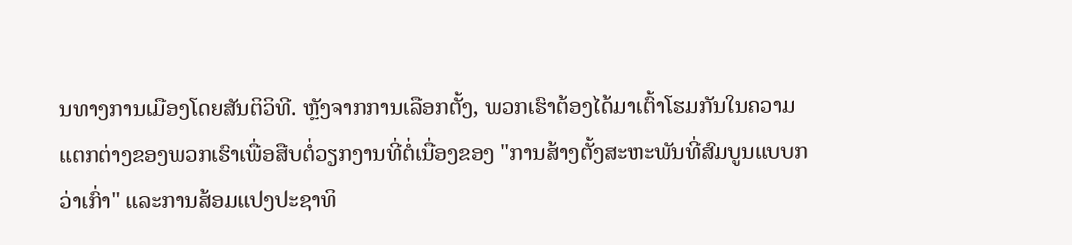ນທາງການເມືອງໂດຍສັນຕິວິທີ. ຫຼັງຈາກການເລືອກຕັ້ງ, ພວກເຮົາຕ້ອງໄດ້ມາເຕົ້າໂຮມກັນໃນຄວາມແຕກຕ່າງຂອງພວກເຮົາເພື່ອສືບຕໍ່ວຽກງານທີ່ຕໍ່ເນື່ອງຂອງ "ການສ້າງຕັ້ງສະຫະພັນທີ່ສົມບູນແບບກວ່າເກົ່າ" ແລະການສ້ອມແປງປະຊາທິ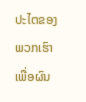ປະໄຕຂອງພວກເຮົາເພື່ອຜົນ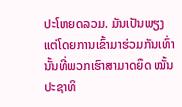ປະໂຫຍດລວມ. ມັນເປັນພຽງແຕ່ໂດຍການເຂົ້າມາຮ່ວມກັນເທົ່ານັ້ນທີ່ພວກເຮົາສາມາດຍຶດ ໝັ້ນ ປະຊາທິ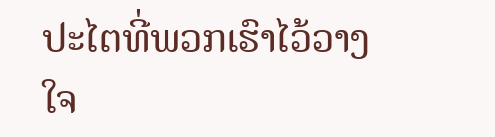ປະໄຕທີ່ພວກເຮົາໄວ້ວາງໃຈ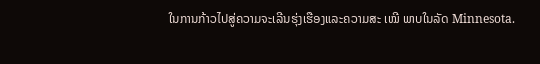ໃນການກ້າວໄປສູ່ຄວາມຈະເລີນຮຸ່ງເຮືອງແລະຄວາມສະ ເໝີ ພາບໃນລັດ Minnesota.